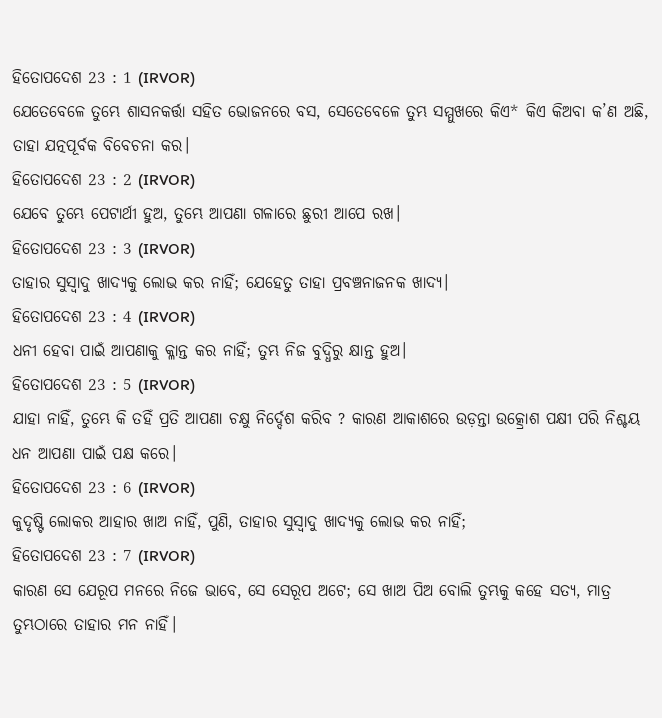ହିତୋପଦେଶ 23 : 1 (IRVOR)
ଯେତେବେଳେ ତୁମ୍ଭେ ଶାସନକର୍ତ୍ତା ସହିତ ଭୋଜନରେ ବସ, ସେତେବେଳେ ତୁମ୍ଭ ସମ୍ମୁଖରେ କିଏ* କିଏ କିଅବା କ’ଣ ଅଛି, ତାହା ଯତ୍ନପୂର୍ବକ ବିବେଚନା କର।
ହିତୋପଦେଶ 23 : 2 (IRVOR)
ଯେବେ ତୁମ୍ଭେ ପେଟାର୍ଥୀ ହୁଅ, ତୁମ୍ଭେ ଆପଣା ଗଳାରେ ଛୁରୀ ଆପେ ରଖ।
ହିତୋପଦେଶ 23 : 3 (IRVOR)
ତାହାର ସୁସ୍ୱାଦୁ ଖାଦ୍ୟକୁ ଲୋଭ କର ନାହିଁ; ଯେହେତୁ ତାହା ପ୍ରବଞ୍ଚନାଜନକ ଖାଦ୍ୟ।
ହିତୋପଦେଶ 23 : 4 (IRVOR)
ଧନୀ ହେବା ପାଇଁ ଆପଣାକୁ କ୍ଳାନ୍ତ କର ନାହିଁ; ତୁମ୍ଭ ନିଜ ବୁଦ୍ଧିରୁ କ୍ଷାନ୍ତ ହୁଅ।
ହିତୋପଦେଶ 23 : 5 (IRVOR)
ଯାହା ନାହିଁ, ତୁମ୍ଭେ କି ତହିଁ ପ୍ରତି ଆପଣା ଚକ୍ଷୁ ନିର୍ଦ୍ଦେଶ କରିବ ? କାରଣ ଆକାଶରେ ଉଡ଼ନ୍ତା ଉତ୍କ୍ରୋଶ ପକ୍ଷୀ ପରି ନିଶ୍ଚୟ ଧନ ଆପଣା ପାଇଁ ପକ୍ଷ କରେ।
ହିତୋପଦେଶ 23 : 6 (IRVOR)
କୁଦୃଷ୍ଟି ଲୋକର ଆହାର ଖାଅ ନାହିଁ, ପୁଣି, ତାହାର ସୁସ୍ୱାଦୁ ଖାଦ୍ୟକୁ ଲୋଭ କର ନାହିଁ;
ହିତୋପଦେଶ 23 : 7 (IRVOR)
କାରଣ ସେ ଯେରୂପ ମନରେ ନିଜେ ଭାବେ, ସେ ସେରୂପ ଅଟେ; ସେ ଖାଅ ପିଅ ବୋଲି ତୁମ୍ଭକୁ କହେ ସତ୍ୟ, ମାତ୍ର ତୁମ୍ଭଠାରେ ତାହାର ମନ ନାହିଁ।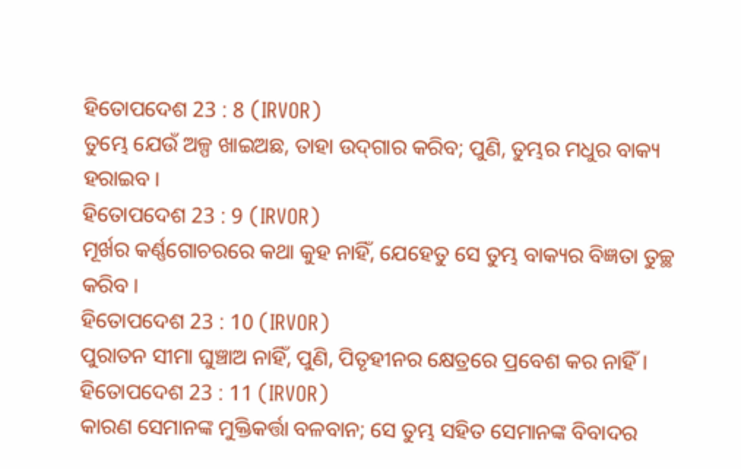ହିତୋପଦେଶ 23 : 8 (IRVOR)
ତୁମ୍ଭେ ଯେଉଁ ଅଳ୍ପ ଖାଇଅଛ, ତାହା ଉଦ୍‍ଗାର କରିବ; ପୁଣି, ତୁମ୍ଭର ମଧୁର ବାକ୍ୟ ହରାଇବ।
ହିତୋପଦେଶ 23 : 9 (IRVOR)
ମୂର୍ଖର କର୍ଣ୍ଣଗୋଚରରେ କଥା କୁହ ନାହିଁ, ଯେହେତୁ ସେ ତୁମ୍ଭ ବାକ୍ୟର ବିଜ୍ଞତା ତୁଚ୍ଛ କରିବ।
ହିତୋପଦେଶ 23 : 10 (IRVOR)
ପୁରାତନ ସୀମା ଘୁଞ୍ଚାଅ ନାହିଁ, ପୁଣି, ପିତୃହୀନର କ୍ଷେତ୍ରରେ ପ୍ରବେଶ କର ନାହିଁ।
ହିତୋପଦେଶ 23 : 11 (IRVOR)
କାରଣ ସେମାନଙ୍କ ମୁକ୍ତିକର୍ତ୍ତା ବଳବାନ; ସେ ତୁମ୍ଭ ସହିତ ସେମାନଙ୍କ ବିବାଦର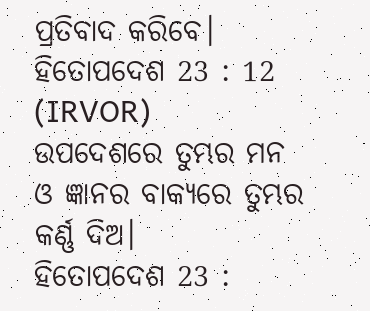ପ୍ରତିବାଦ କରିବେ।
ହିତୋପଦେଶ 23 : 12 (IRVOR)
ଉପଦେଶରେ ତୁମ୍ଭର ମନ ଓ ଜ୍ଞାନର ବାକ୍ୟରେ ତୁମ୍ଭର କର୍ଣ୍ଣ ଦିଅ।
ହିତୋପଦେଶ 23 :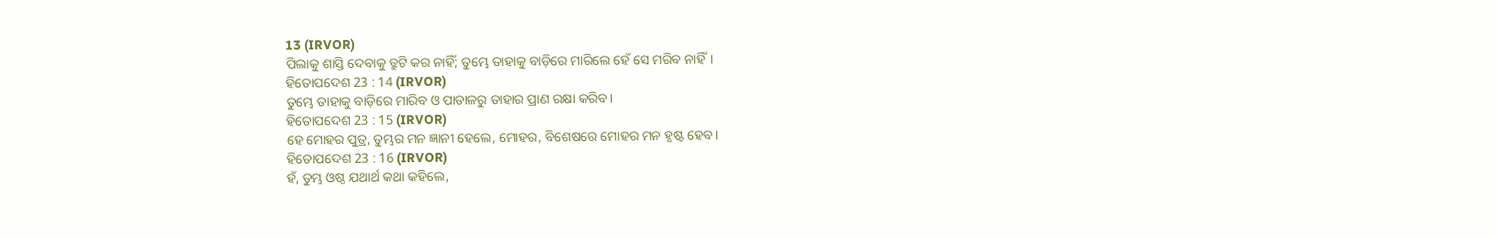13 (IRVOR)
ପିଲାକୁ ଶାସ୍ତି ଦେବାକୁ ତ୍ରୁଟି କର ନାହିଁ; ତୁମ୍ଭେ ତାହାକୁ ବାଡ଼ିରେ ମାରିଲେ ହେଁ ସେ ମରିବ ନାହିଁ।
ହିତୋପଦେଶ 23 : 14 (IRVOR)
ତୁମ୍ଭେ ତାହାକୁ ବାଡ଼ିରେ ମାରିବ ଓ ପାତାଳରୁ ତାହାର ପ୍ରାଣ ରକ୍ଷା କରିବ।
ହିତୋପଦେଶ 23 : 15 (IRVOR)
ହେ ମୋହର ପୁତ୍ର, ତୁମ୍ଭର ମନ ଜ୍ଞାନୀ ହେଲେ, ମୋହର, ବିଶେଷରେ ମୋହର ମନ ହୃଷ୍ଟ ହେବ।
ହିତୋପଦେଶ 23 : 16 (IRVOR)
ହଁ, ତୁମ୍ଭ ଓଷ୍ଠ ଯଥାର୍ଥ କଥା କହିଲେ,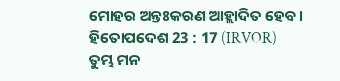ମୋହର ଅନ୍ତଃକରଣ ଆହ୍ଲାଦିତ ହେବ।
ହିତୋପଦେଶ 23 : 17 (IRVOR)
ତୁମ୍ଭ ମନ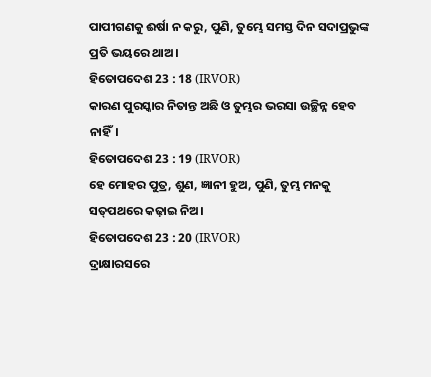ପାପୀଗଣକୁ ଈର୍ଷା ନ କରୁ, ପୁଣି, ତୁମ୍ଭେ ସମସ୍ତ ଦିନ ସଦାପ୍ରଭୁଙ୍କ ପ୍ରତି ଭୟରେ ଥାଅ।
ହିତୋପଦେଶ 23 : 18 (IRVOR)
କାରଣ ପୁରସ୍କାର ନିତାନ୍ତ ଅଛି ଓ ତୁମ୍ଭର ଭରସା ଉଚ୍ଛିନ୍ନ ହେବ ନାହିଁ।
ହିତୋପଦେଶ 23 : 19 (IRVOR)
ହେ ମୋହର ପୁତ୍ର, ଶୁଣ, ଜ୍ଞାନୀ ହୁଅ, ପୁଣି, ତୁମ୍ଭ ମନକୁ ସତ୍‍ପଥରେ କଢ଼ାଇ ନିଅ।
ହିତୋପଦେଶ 23 : 20 (IRVOR)
ଦ୍ରାକ୍ଷାରସରେ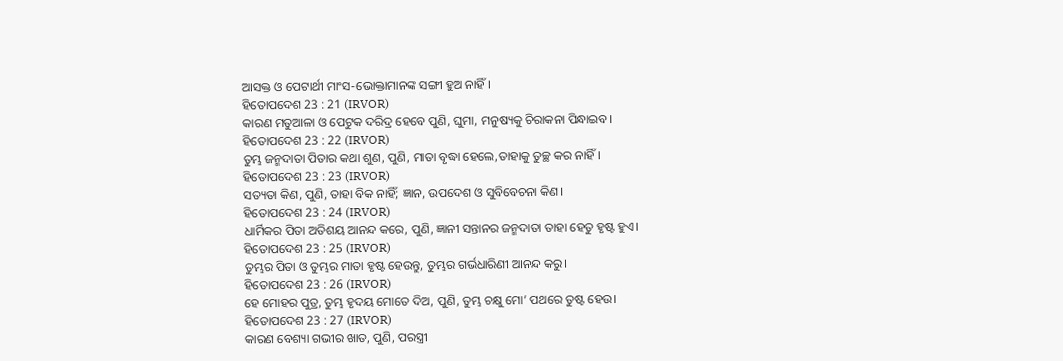ଆସକ୍ତ ଓ ପେଟାର୍ଥୀ ମାଂସ-ଭୋକ୍ତାମାନଙ୍କ ସଙ୍ଗୀ ହୁଅ ନାହିଁ।
ହିତୋପଦେଶ 23 : 21 (IRVOR)
କାରଣ ମତୁଆଳା ଓ ପେଟୁକ ଦରିଦ୍ର ହେବେ ପୁଣି, ଘୁମା, ମନୁଷ୍ୟକୁ ଚିରାକନା ପିନ୍ଧାଇବ।
ହିତୋପଦେଶ 23 : 22 (IRVOR)
ତୁମ୍ଭ ଜନ୍ମଦାତା ପିତାର କଥା ଶୁଣ, ପୁଣି, ମାତା ବୃଦ୍ଧା ହେଲେ,ତାହାକୁ ତୁଚ୍ଛ କର ନାହିଁ।
ହିତୋପଦେଶ 23 : 23 (IRVOR)
ସତ୍ୟତା କିଣ, ପୁଣି, ତାହା ବିକ ନାହିଁ; ଜ୍ଞାନ, ଉପଦେଶ ଓ ସୁବିବେଚନା କିଣ।
ହିତୋପଦେଶ 23 : 24 (IRVOR)
ଧାର୍ମିକର ପିତା ଅତିଶୟ ଆନନ୍ଦ କରେ, ପୁଣି, ଜ୍ଞାନୀ ସନ୍ତାନର ଜନ୍ମଦାତା ତାହା ହେତୁ ହୃଷ୍ଟ ହୁଏ।
ହିତୋପଦେଶ 23 : 25 (IRVOR)
ତୁମ୍ଭର ପିତା ଓ ତୁମ୍ଭର ମାତା ହୃଷ୍ଟ ହେଉନ୍ତୁ, ତୁମ୍ଭର ଗର୍ଭଧାରିଣୀ ଆନନ୍ଦ କରୁ।
ହିତୋପଦେଶ 23 : 26 (IRVOR)
ହେ ମୋହର ପୁତ୍ର, ତୁମ୍ଭ ହୃଦୟ ମୋତେ ଦିଅ, ପୁଣି, ତୁମ୍ଭ ଚକ୍ଷୁ ମୋ’ ପଥରେ ତୁଷ୍ଟ ହେଉ।
ହିତୋପଦେଶ 23 : 27 (IRVOR)
କାରଣ ବେଶ୍ୟା ଗଭୀର ଖାତ, ପୁଣି, ପରସ୍ତ୍ରୀ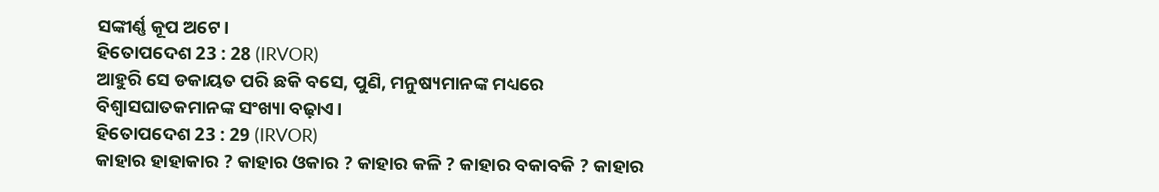ସଙ୍କୀର୍ଣ୍ଣ କୂପ ଅଟେ।
ହିତୋପଦେଶ 23 : 28 (IRVOR)
ଆହୁରି ସେ ଡକାୟତ ପରି ଛକି ବସେ, ପୁଣି, ମନୁଷ୍ୟମାନଙ୍କ ମଧ୍ୟରେ ବିଶ୍ୱାସଘାତକମାନଙ୍କ ସଂଖ୍ୟା ବଢ଼ାଏ।
ହିତୋପଦେଶ 23 : 29 (IRVOR)
କାହାର ହାହାକାର ? କାହାର ଓକାର ? କାହାର କଳି ? କାହାର ବକାବକି ? କାହାର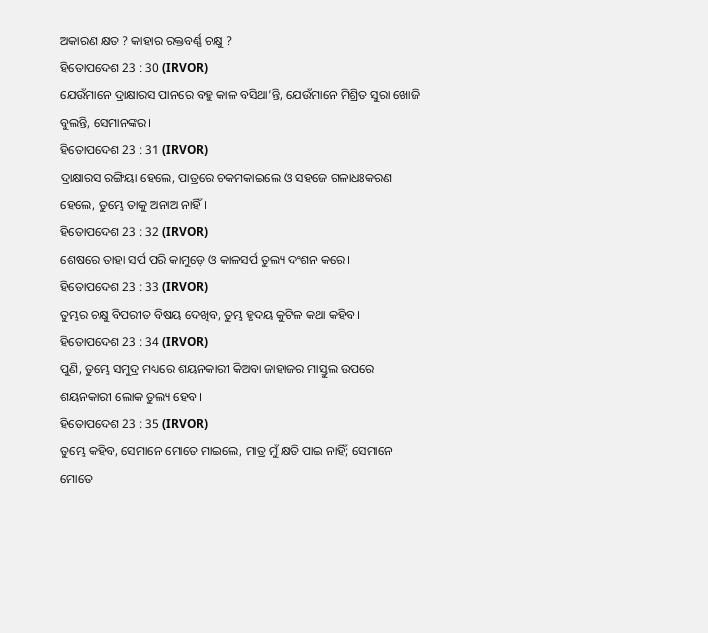ଅକାରଣ କ୍ଷତ ? କାହାର ରକ୍ତବର୍ଣ୍ଣ ଚକ୍ଷୁ ?
ହିତୋପଦେଶ 23 : 30 (IRVOR)
ଯେଉଁମାନେ ଦ୍ରାକ୍ଷାରସ ପାନରେ ବହୁ କାଳ ବସିଥା’ନ୍ତି, ଯେଉଁମାନେ ମିଶ୍ରିତ ସୁରା ଖୋଜି ବୁଲନ୍ତି, ସେମାନଙ୍କର।
ହିତୋପଦେଶ 23 : 31 (IRVOR)
ଦ୍ରାକ୍ଷାରସ ରଙ୍ଗିୟା ହେଲେ, ପାତ୍ରରେ ଚକମକାଇଲେ ଓ ସହଜେ ଗଳାଧଃକରଣ ହେଲେ, ତୁମ୍ଭେ ତାକୁ ଅନାଅ ନାହିଁ।
ହିତୋପଦେଶ 23 : 32 (IRVOR)
ଶେଷରେ ତାହା ସର୍ପ ପରି କାମୁଡ଼େ ଓ କାଳସର୍ପ ତୁଲ୍ୟ ଦଂଶନ କରେ।
ହିତୋପଦେଶ 23 : 33 (IRVOR)
ତୁମ୍ଭର ଚକ୍ଷୁ ବିପରୀତ ବିଷୟ ଦେଖିବ, ତୁମ୍ଭ ହୃଦୟ କୁଟିଳ କଥା କହିବ।
ହିତୋପଦେଶ 23 : 34 (IRVOR)
ପୁଣି, ତୁମ୍ଭେ ସମୁଦ୍ର ମଧ୍ୟରେ ଶୟନକାରୀ କିଅବା ଜାହାଜର ମାସ୍ତୁଲ ଉପରେ ଶୟନକାରୀ ଲୋକ ତୁଲ୍ୟ ହେବ।
ହିତୋପଦେଶ 23 : 35 (IRVOR)
ତୁମ୍ଭେ କହିବ, ସେମାନେ ମୋତେ ମାଇଲେ, ମାତ୍ର ମୁଁ କ୍ଷତି ପାଇ ନାହିଁ; ସେମାନେ ମୋତେ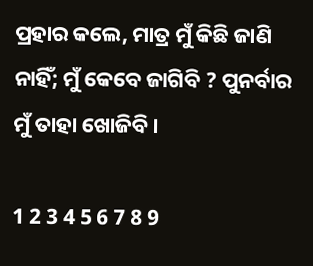ପ୍ରହାର କଲେ, ମାତ୍ର ମୁଁ କିଛି ଜାଣି ନାହିଁ; ମୁଁ କେବେ ଜାଗିବି ? ପୁନର୍ବାର ମୁଁ ତାହା ଖୋଜିବି।

1 2 3 4 5 6 7 8 9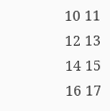10 11 12 13 14 15 16 17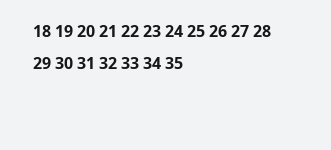18 19 20 21 22 23 24 25 26 27 28 29 30 31 32 33 34 35